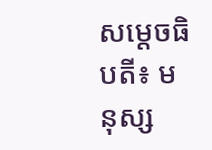សម្តេចធិបតី៖ មនុស្ស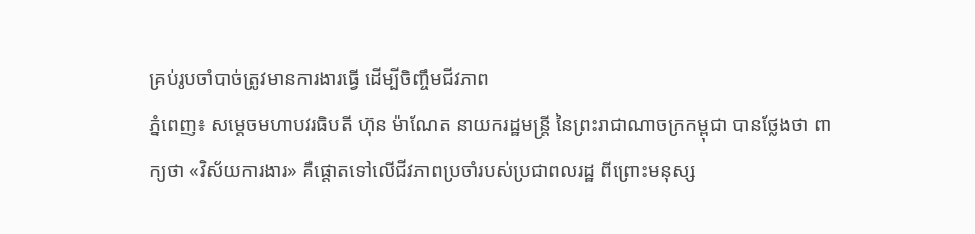គ្រប់រូបចាំបាច់ត្រូវមានការងារធ្វើ ដើម្បីចិញ្ចឹមជីវភាព
ភ្នំពេញ៖ សម្តេចមហាបវរធិបតី ហ៊ុន ម៉ាណែត នាយករដ្ឋមន្ត្រី នៃព្រះរាជាណាចក្រកម្ពុជា បានថ្លែងថា ពាក្យថា «វិស័យការងារ» គឺផ្តោតទៅលើជីវភាពប្រចាំរបស់ប្រជាពលរដ្ឋ ពីព្រោះមនុស្ស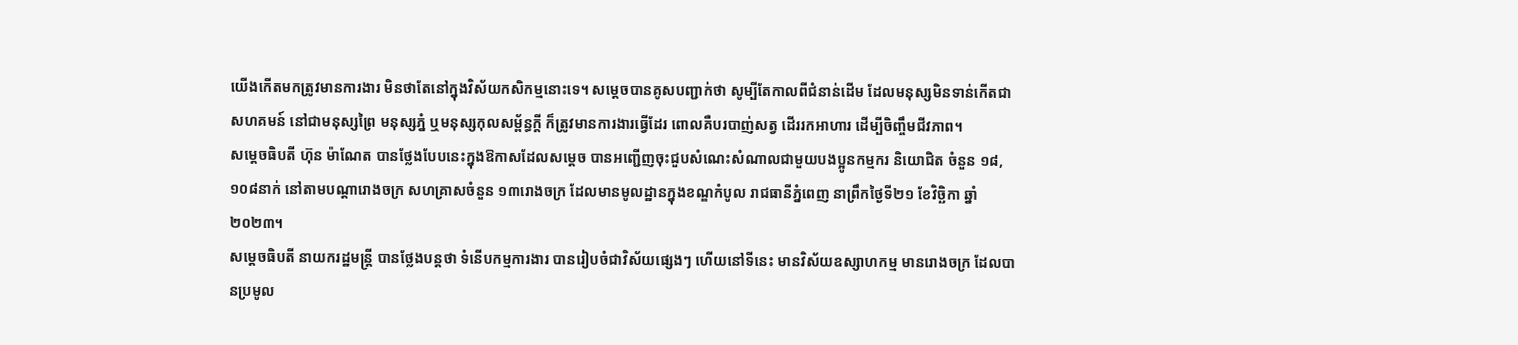យើងកើតមកត្រូវមានការងារ មិនថាតែនៅក្នុងវិស័យកសិកម្មនោះទេ។ សម្ដេចបានគូសបញ្ជាក់ថា សូម្បីតែកាលពីជំនាន់ដើម ដែលមនុស្សមិនទាន់កើតជាសហគមន៍ នៅជាមនុស្សព្រៃ មនុស្សភ្នំ ឬមនុស្សកុលសម្ព័ន្ធក្ដី ក៏ត្រូវមានការងារធ្វើដែរ ពោលគឺបរបាញ់សត្វ ដើររកអាហារ ដើម្បីចិញ្ចឹមជីវភាព។
សម្តេចធិបតី ហ៊ុន ម៉ាណែត បានថ្លែងបែបនេះក្នុងឱកាសដែលសម្តេច បានអញ្ជើញចុះជួបសំណេះសំណាលជាមួយបងប្អូនកម្មករ និយោជិត ចំនួន ១៨,១០៨នាក់ នៅតាមបណ្តារោងចក្រ សហគ្រាសចំនួន ១៣រោងចក្រ ដែលមានមូលដ្ឋានក្នុងខណ្ឌកំបូល រាជធានីភ្នំពេញ នាព្រឹកថ្ងៃទី២១ ខែវិច្ឆិកា ឆ្នាំ២០២៣។
សម្តេចធិបតី នាយករដ្ឋមន្ត្រី បានថ្លែងបន្តថា ទំនើបកម្មការងារ បានរៀបចំជាវិស័យផ្សេងៗ ហើយនៅទីនេះ មានវិស័យឧស្សាហកម្ម មានរោងចក្រ ដែលបានប្រមូល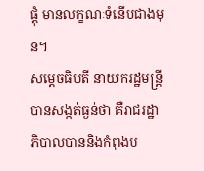ផ្តុំ មានលក្ខណៈទំនើបជាងមុន។
សម្ដេចធិបតី នាយករដ្ឋមន្ត្រី បានសង្កត់ធ្ងន់ថា គឺរាជរដ្ឋាភិបាលបាននិងកំពុងប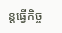ន្តធ្វើកិច្ច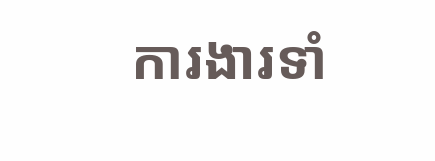ការងារទាំ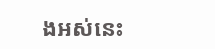ងអស់នេះ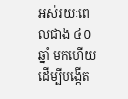អស់រយៈពេលជាង ៤០ឆ្នាំ មកហើយ ដើម្បីបង្កើត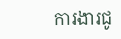ការងារជូ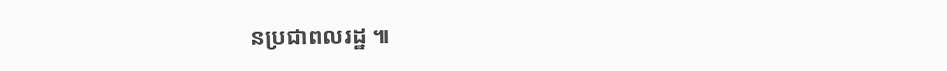នប្រជាពលរដ្ឋ ៕